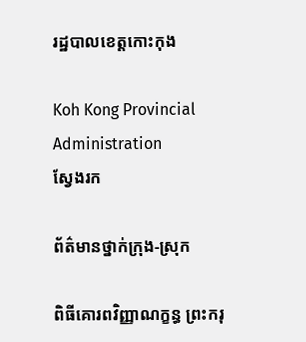រដ្ឋបាលខេត្តកោះកុង

Koh Kong Provincial Administration
ស្វែងរក

ព័ត៌មានថ្នាក់ក្រុង-ស្រុក

ពិធីគោរពវិញ្ញាណក្ខន្ធ ព្រះករុ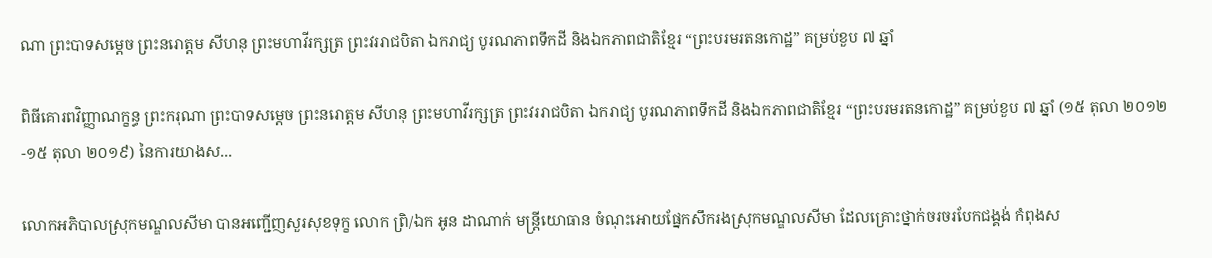ណា ព្រះបាទសម្ដេច ព្រះនរោត្ដម សីហនុ ព្រះមហាវីរក្សត្រ ព្រះវររាជបិតា ឯករាជ្យ បូរណភាពទឹកដី និងឯកភាពជាតិខ្មែរ “ព្រះបរមរតនកោដ្ឋ” គម្រប់ខួប ៧ ឆ្នាំ

ពិធីគោរពវិញ្ញាណក្ខន្ធ ព្រះករុណា ព្រះបាទសម្ដេច ព្រះនរោត្ដម សីហនុ ព្រះមហាវីរក្សត្រ ព្រះវររាជបិតា ឯករាជ្យ បូរណភាពទឹកដី និងឯកភាពជាតិខ្មែរ “ព្រះបរមរតនកោដ្ឋ” គម្រប់ខួប ៧ ឆ្នាំ (១៥ តុលា ២០១២-១៥ តុលា ២០១៩) នៃការយាងស...

លោកអភិបាលស្រុកមណ្ឌលសីមា បានអញ្ជើញសួរសុខទុក្ខ លោក ព្រិ/ឯក អូន ដាណាក់ មន្រ្តីយោធាន ចំណុះអោយផ្នែកសឹករងស្រុកមណ្ឌលសីមា ដែលគ្រោះថ្នាក់ចរចរបែកជង្គង់ កំពុងស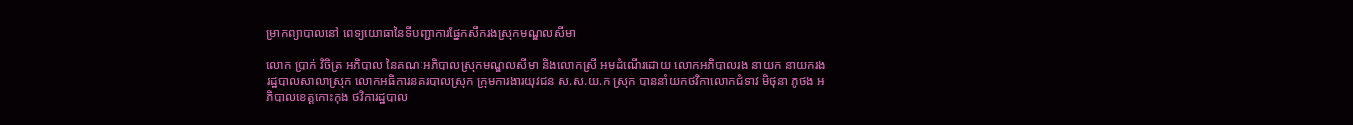ម្រាកព្យាបាលនៅ ពេទ្យយោធានៃទីបញ្ជាការផ្នែកសឹករងស្រុកមណ្ឌលសីមា

លោក ប្រាក់ វិចិត្រ អភិបាល នៃគណៈអភិបាលស្រុកមណ្ឌលសីមា និងលោកស្រី អមដំណើរដោយ លោកអភិបាលរង នាយក នាយករងរដ្ឋបាលសាលាស្រុក លោកអធិការនគរបាលស្រុក ក្រុមការងារយុវជន ស.ស.យ.ក ស្រុក បាននាំយកថវិកាលោកជំទាវ មិថុនា ភូថង អភិបាលខេត្តកោះកុង ថវិការដ្ឋបាល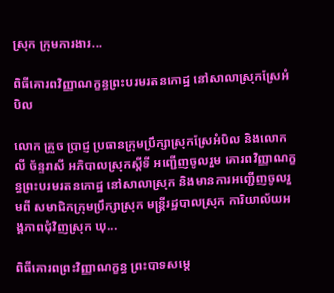ស្រុក ក្រុមការងារ...

ពិធីគោរពវិញ្ញាណក្ខន្ធព្រះបរមរតនកោដ្ឋ នៅសាលាស្រុកស្រែអំបិល

លោក គ្រួច ប្រាជ្ញ ប្រធានក្រុមប្រឹក្សាស្រុកស្រែអំបិល និងលោក លី ច័ន្ទរាសី អភិបាលស្រុកស្ដីទី អញ្ជើញចូលរួម គោរពវិញ្ញាណក្ខន្ធព្រះបរមរតនកោដ្ឋ នៅសាលាស្រុក និងមានការអញ្ជើញចូលរួមពី សមាជិកក្រុមប្រឹក្សាស្រុក មន្ត្រីរដ្ឋបាលស្រុក ការិយាល័យអង្គភាពជុំវិញស្រុក ឃុ...

ពិធីគោរពព្រះវិញ្ញាណក្ខន្ធ ព្រះបាទសម្តេ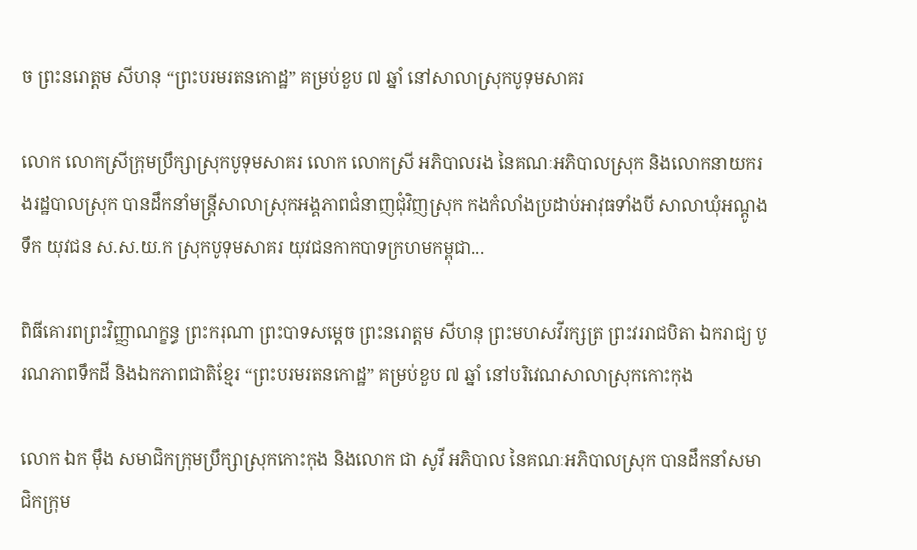ច ព្រះនរោត្តម សីហនុ “ព្រះបរមរតនកោដ្ឋ” គម្រប់ខួប ៧ ឆ្នាំ នៅសាលាស្រុកបូទុមសាគរ

លោក លោកស្រីក្រុមប្រឹក្សាស្រុកបូទុមសាគរ លោក លោកស្រី អភិបាលរង នៃគណៈអភិបាលស្រុក និងលោកនាយករងរដ្ឋបាលស្រុក បានដឹកនាំមន្រ្តីសាលាស្រុកអង្គភាពជំនាញជុំវិញស្រុក កងកំលាំងប្រដាប់អាវុធទាំងបី សាលាឃុំអណ្តូងទឹក យុវជន ស.ស.យ.ក ស្រុកបូទុមសាគរ យុវជនកាកបាទក្រហមកម្ពុជា...

ពិធីគោរពព្រះវិញ្ញាណក្ខន្ធ ព្រះករុណា ព្រះបាទសម្ដេច ព្រះនរោត្តម សីហនុ ព្រះមហសវីរក្សត្រ ព្រះវររាជបិតា ឯករាជ្យ បូរណភាពទឹកដី និងឯកភាពជាតិខ្មែរ “ព្រះបរមរតនកោដ្ឋ” គម្រប់ខួប ៧ ឆ្នាំ នៅបរិវេណសាលាស្រុកកោះកុង

លោក ឯក ម៉ឹង សមាជិកក្រុមប្រឹក្សាស្រុកកោះកុង និងលោក ជា សូវី អភិបាល នៃគណៈអភិបាលស្រុក បានដឹកនាំសមាជិកក្រុម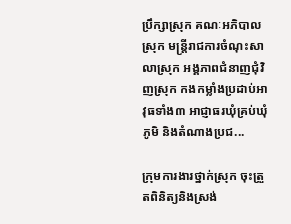ប្រឹក្សាស្រុក គណៈអភិបាលស្រុក មន្រ្តីរាជការចំណុះសាលាស្រុក អង្គភាពជំនាញជុំវិញស្រុក កងកម្លាំងប្រដាប់អាវុធទាំង៣ អាជ្ញាធរឃុំគ្រប់ឃុំ ភូមិ និងតំណាងប្រជ...

ក្រុមការងារថ្នាក់ស្រុក ចុះត្រួតពិនិត្យនិងស្រង់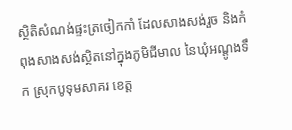ស្ថិតិសំណង់ផ្ទះត្រចៀកកាំ ដែលសាងសង់រួច និងកំពុងសាងសង់ស្ថិតនៅក្នុងភូមិជីមាល នៃឃុំអណ្តូងទឹក ស្រុកបូទុមសាគរ ខេត្ត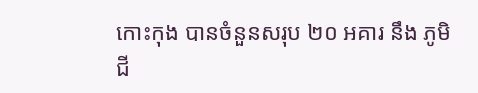កោះកុង បានចំនួនសរុប ២០ អគារ នឹង ភូមិជី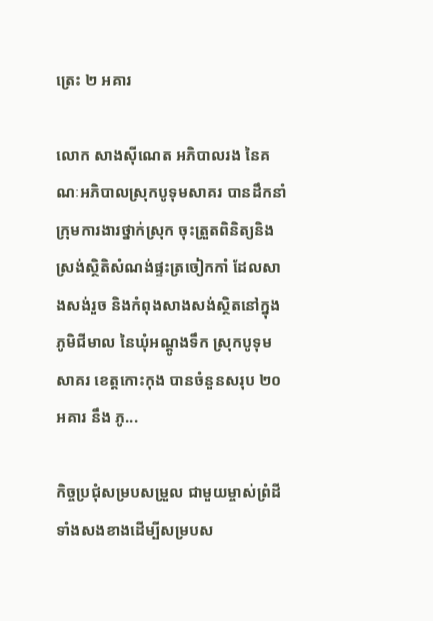ត្រេះ ២ អគារ

លោក សាងស៊ីណេត អភិបាលរង នៃគណៈអភិបាលស្រុកបូទុមសាគរ បានដឹកនាំក្រុមការងារថ្នាក់ស្រុក ចុះត្រួតពិនិត្យនិងស្រង់ស្ថិតិសំណង់ផ្ទះត្រចៀកកាំ ដែលសាងសង់រួច និងកំពុងសាងសង់ស្ថិតនៅក្នុងភូមិជីមាល នៃឃុំអណ្តូងទឹក ស្រុកបូទុមសាគរ ខេត្តកោះកុង បានចំនួនសរុប ២០ អគារ នឹង ភូ...

កិច្ចប្រជុំសម្របសម្រួល ជាមួយម្ចាស់ព្រំដីទាំងសងខាងដើម្បីសម្របស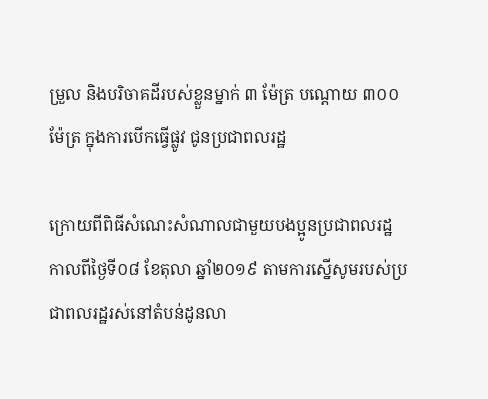ម្រួល និងបរិចាគដីរបស់ខ្លួនម្នាក់ ៣ ម៉ែត្រ បណ្តោយ ៣០០ ម៉ែត្រ ក្នុងការបើកធ្វើផ្លូវ ជូនប្រជាពលរដ្ឋ

ក្រោយពីពិធីសំណេះសំណាលជាមួយបងប្អូនប្រជាពលរដ្ឋ កាលពីថ្ងៃទី០៨ ខែតុលា ឆ្នាំ២០១៩ តាមការស្នើសូមរបស់ប្រជាពលរដ្ឋរស់នៅតំបន់ដូនលា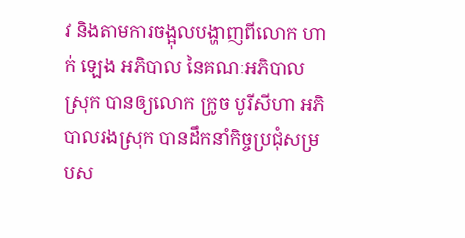វ និងតាមការចង្អុលបង្ហាញពីលោក ហាក់ ឡេង អភិបាល នៃគណៈអភិបាលស្រុក បានឲ្យលោក ក្រូច បូរីសីហា អភិបាលរងស្រុក បានដឹកនាំកិច្ចប្រជុំសម្របស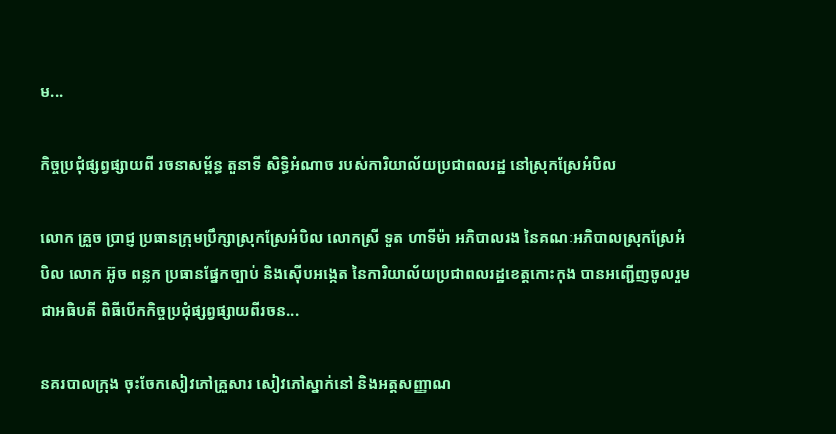ម...

កិច្ចប្រជុំផ្សព្វផ្សាយពី រចនាសម្ព័ន្ធ តួនាទី សិទ្ធិអំណាច របស់ការិយាល័យប្រជាពលរដ្ឋ នៅស្រុកស្រែអំបិល

លោក គ្រួច ប្រាជ្ញ ប្រធានក្រុមប្រឹក្សាស្រុកស្រែអំបិល លោកស្រី ទួត ហាទីម៉ា អភិបាលរង នៃគណៈអភិបាលស្រុកស្រែអំបិល លោក អ៊ូច ពន្លក ប្រធានផ្នែកច្បាប់ និងស៊ើបអង្កេត នៃការិយាល័យប្រជាពលរដ្ឋខេត្តកោះកុង បានអញ្ជើញចូលរួម ជាអធិបតី ពិធីបើកកិច្ចប្រជុំផ្សព្វផ្សាយពីរចន...

នគរបាលក្រុង ចុះចែកសៀវភៅគ្រួសារ សៀវភៅស្នាក់នៅ និងអត្តសញ្ញាណ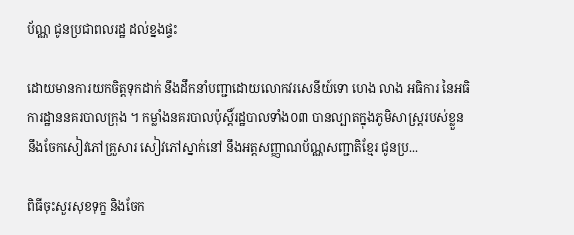ប័ណ្ណ ជូនប្រជាពលរដ្ឋ ដល់ខ្នងផ្ទះ

ដោយមានការយកចិត្តទុកដាក់ នឹងដឹកនាំបញ្ជាដោយលោកវរសេនីយ៍ទោ ហេង លាង អធិការ នៃអធិការដ្ឋាននគរបាលក្រុង ។ កម្លាំងនគរបាលប៉ុស្តិ៍រដ្ឋបាលទាំង០៣ បានល្បាតក្នុងភូមិសាស្រ្តរបស់ខ្លួន នឹងចែកសៀវភៅគ្រួសារ សៀវភៅស្នាក់នៅ នឹងអត្តសញ្ញាណប័ណ្ណសញ្ជាតិខ្មែរ ជូនប្រ...

ពិធីចុះសួរសុខទុក្ខ និងចែក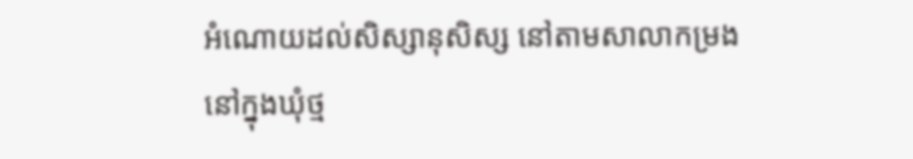អំណោយដល់សិស្សានុសិស្ស នៅតាមសាលាកម្រង នៅក្នុងឃុំថ្ម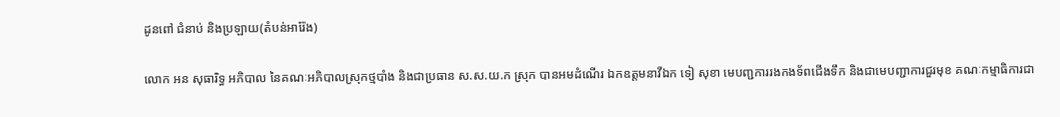ដូនពៅ ជំនាប់ និងប្រឡាយ(តំបន់អារ៉ែង)

លោក អន សុធារិទ្ធ អភិបាល នៃគណៈអភិបាលស្រុកថ្មបាំង និងជាប្រធាន ស.ស.យ.ក ស្រុក បានអមដំណើរ ឯកឧត្តមនាវីឯក ទៀ សុខា មេបញ្ជការរងកងទ័ពជើងទឹក និងជាមេបញ្ជាការជួរមុខ គណៈកម្មាធិការជា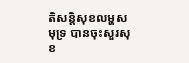តិសន្តិសុខលម្ហសមុទ្រ បានចុះសួរសុខ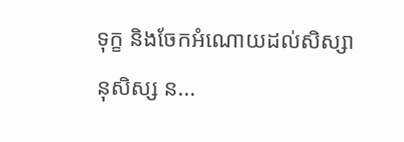ទុក្ខ និងចែកអំណោយដល់សិស្សានុសិស្ស ន...